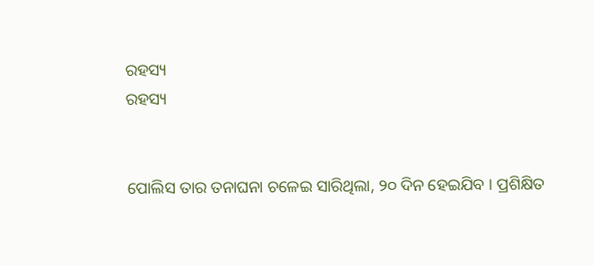ରହସ୍ୟ
ରହସ୍ୟ


ପୋଲିସ ତାର ତନାଘନା ଚଳେଇ ସାରିଥିଲା, ୨୦ ଦିନ ହେଇଯିବ । ପ୍ରଶିକ୍ଷିତ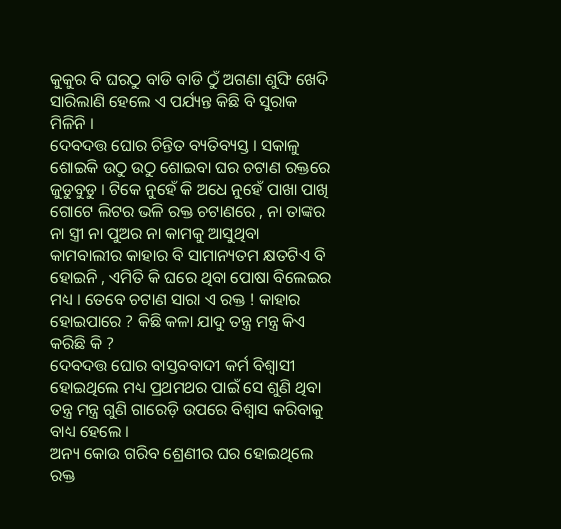କୁକୁର ବି ଘରଠୁ ବାଡି ବାଡି ଠୁଁ ଅଗଣା ଶୁଙ୍ଘି ଖେଦି ସାରିଲାଣି ହେଲେ ଏ ପର୍ଯ୍ୟନ୍ତ କିଛି ବି ସୁରାକ ମିଳିନି ।
ଦେବଦତ୍ତ ଘୋର ଚିନ୍ତିତ ବ୍ୟତିବ୍ୟସ୍ତ । ସକାଳୁ ଶୋଇକି ଉଠୁ ଉଠୁ ଶୋଇବା ଘର ଚଟାଣ ରକ୍ତରେ ଜୁଡୁବୁଡୁ । ଟିକେ ନୁହେଁ କି ଅଧେ ନୁହେଁ ପାଖା ପାଖି ଗୋଟେ ଲିଟର ଭଳି ରକ୍ତ ଚଟାଣରେ , ନା ତାଙ୍କର ନା ସ୍ତ୍ରୀ ନା ପୁଅର ନା କାମକୁ ଆସୁଥିବା କାମବାଲୀର କାହାର ବି ସାମାନ୍ୟତମ କ୍ଷତଟିଏ ବି ହୋଇନି , ଏମିତି କି ଘରେ ଥିବା ପୋଷା ବିଲେଇର ମଧ୍ୟ । ତେବେ ଚଟାଣ ସାରା ଏ ରକ୍ତ ! କାହାର ହୋଇପାରେ ? କିଛି କଳା ଯାଦୁ ତନ୍ତ୍ର ମନ୍ତ୍ର କିଏ କରିଛି କି ?
ଦେବଦତ୍ତ ଘୋର ବାସ୍ତବବାଦୀ କର୍ମ ବିଶ୍ବାସୀ ହୋଇଥିଲେ ମଧ୍ୟ ପ୍ରଥମଥର ପାଇଁ ସେ ଶୁଣି ଥିବା ତନ୍ତ୍ର ମନ୍ତ୍ର ଗୁଣି ଗାରେଡ଼ି ଉପରେ ବିଶ୍ବାସ କରିବାକୁ ବାଧ୍ୟ ହେଲେ ।
ଅନ୍ୟ କୋଉ ଗରିବ ଶ୍ରେଣୀର ଘର ହୋଇଥିଲେ ରକ୍ତ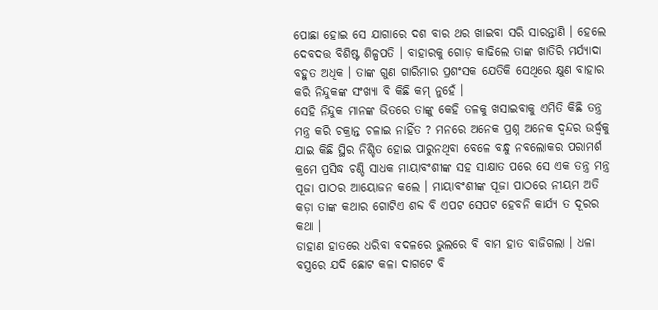ପୋଛା ହୋଇ ସେ ଯାଗାରେ ଦଶ ବାର ଥର ଖାଇବା ସରି ସାରନ୍ତାଣି । ହେଲେ ଦେବଦତ୍ତ ବିଶିଷ୍ଟ ଶିଳ୍ପପତି । ବାହାରକୁ ଗୋଡ଼ କାଢିଲେ ତାଙ୍କ ଖାତିରି ମର୍ଯ୍ୟାଦା ବହୁତ ଅଧିକ । ତାଙ୍କ ଗୁଣ ଗାରିମାର ପ୍ରଶଂସକ ଯେତିକି ସେଥିରେ କ୍ଷୁଣ ବାହାର କରି ନିନ୍ଦୁକଙ୍କ ସଂଖ୍ୟା ବି କିଛି କମ୍ ନୁହେଁ ।
ସେହି ନିନ୍ଦୁକ ମାନଙ୍କ ଭିତରେ ତାଙ୍କୁ କେହି ତଳକୁ ଖସାଇବାକୁ ଏମିତି କିଛି ତନ୍ତ୍ର ମନ୍ତ୍ର କରି ଚକ୍ରାନ୍ତ ଚଳାଇ ନାହିଁତ ? ମନରେ ଅନେକ ପ୍ରଶ୍ନ ଅନେକ ଦ୍ବନ୍ଦର ଉର୍ଦ୍ଧ୍ବକୁ ଯାଇ କିଛି ସ୍ଥିର ନିଶ୍ଚିତ ହୋଇ ପାରୁନଥିବା ବେଳେ ବନ୍ଧୁ ନବଲୋକର ପରାମର୍ଶ କ୍ରମେ ପ୍ରସିଦ୍ଧ ଚଣ୍ଡି ସାଧକ ମାୟାବଂଶୀଙ୍କ ସହ ସାକ୍ଷାତ ପରେ ସେ ଏକ ତନ୍ତ୍ର ମନ୍ତ୍ର ପୂଜା ପାଠର ଆୟୋଜନ କଲେ । ମାୟାବଂଶୀଙ୍କ ପୂଜା ପାଠରେ ନୀୟମ ଅତି କଡ଼ା ତାଙ୍କ କଥାର ଗୋଟିଏ ଶବ୍ଦ ବି ଏପଟ ସେପଟ ହେବନି କାର୍ଯ୍ୟ ତ ଦୂରର କଥା ।
ଡାହାଣ ହାତରେ ଧରିବା ବଦଳରେ ଭୁଲରେ ବି ବାମ ହାତ ବାଜିଗଲା । ଧଳା ବସ୍ତ୍ରରେ ଯଦି ଛୋଟ କଳା ଦାଗଟେ ବି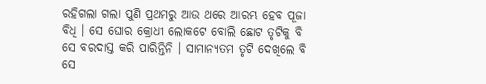ରହିଗଲା ଗଲା ପୁଣି ପ୍ରଥମରୁ ଆଉ ଥରେ ଆରମ୍ଭ ହେବ ପୂଜା ବିଧି । ସେ ଘୋର କ୍ରୋଧୀ ଲୋକଟେ ବୋଲି ଛୋଟ ତୃଟିକୁ ବି ସେ ବରଦାସ୍ତ କରି ପାରିନ୍ତିନି । ସାମାନ୍ୟତମ ତୃଟି ଦେଖିଲେ ବି ସେ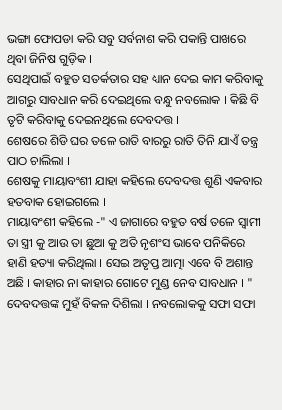ଭଙ୍ଗା ଫୋପଡା କରି ସବୁ ସର୍ବନାଶ କରି ପକାନ୍ତି ପାଖରେ ଥିବା ଜିନିଷ ଗୁଡ଼ିକ ।
ସେଥିପାଇଁ ବହୁତ ସତର୍କତାର ସହ ଧ୍ୟାନ ଦେଇ କାମ କରିବାକୁ ଆଗରୁ ସାବଧାନ କରି ଦେଇଥିଲେ ବନ୍ଧୁ ନବଲୋକ । କିଛି ବି ତୃଟି କରିବାକୁ ଦେଇନଥିଲେ ଦେବଦତ୍ତ ।
ଶେଷରେ ଶିଡି ଘର ତଳେ ରାତି ବାରରୁ ରାତି ତିନି ଯାଏଁ ତନ୍ତ୍ର ପାଠ ଚାଲିଲା ।
ଶେଷକୁ ମାୟାବଂଶୀ ଯାହା କହିଲେ ଦେବଦତ୍ତ ଶୁଣି ଏକବାର ହତବାକ ହୋଇଗଲେ ।
ମାୟାବଂଶୀ କହିଲେ -" ଏ ଜାଗାରେ ବହୁତ ବର୍ଷ ତଳେ ସ୍ବାମୀ ତା ସ୍ତ୍ରୀ କୁ ଆଉ ତା ଛୁଆ କୁ ଅତି ନୃଶଂସ ଭାବେ ପନିକିରେ ହାଣି ହତ୍ୟା କରିଥିଲା । ସେଇ ଅତୃପ୍ତ ଆତ୍ମା ଏବେ ବି ଅଶାନ୍ତ ଅଛି । କାହାର ନା କାହାର ଗୋଟେ ମୁଣ୍ଡ ନେବ ସାବଧାନ । "
ଦେବଦତ୍ତଙ୍କ ମୁହଁ ବିକଳ ଦିଶିଲା । ନବଲୋକକୁ ସଫା ସଫା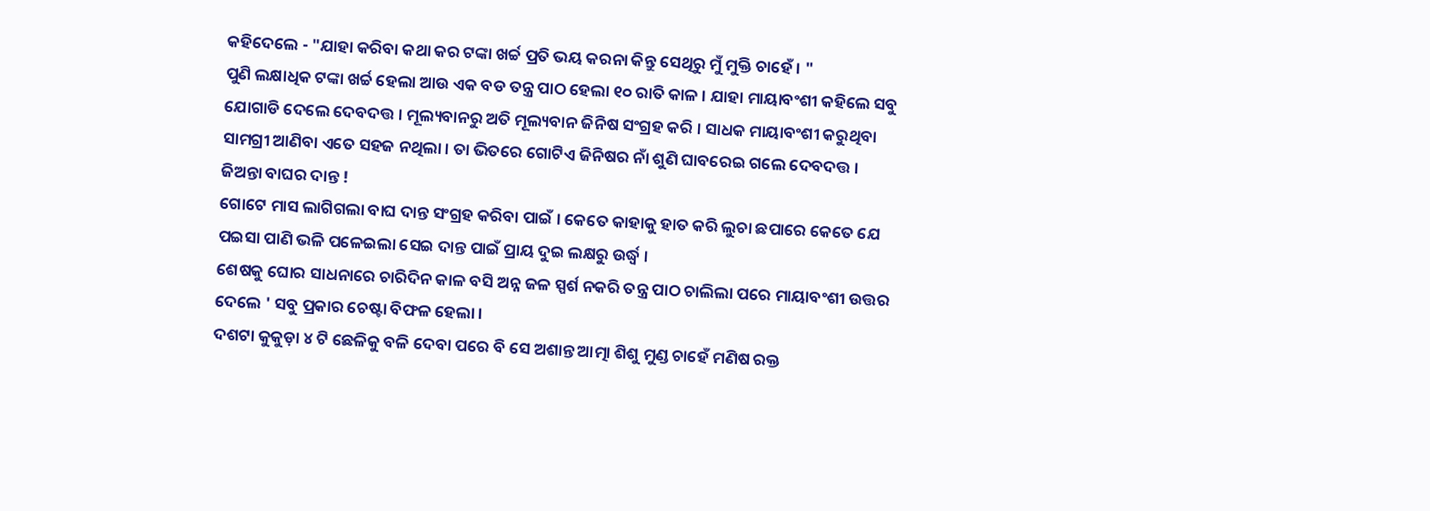କହିଦେଲେ - "ଯାହା କରିବା କଥା କର ଟଙ୍କା ଖର୍ଚ୍ଚ ପ୍ରତି ଭୟ କରନା କିନ୍ତୁ ସେଥିରୁ ମୁଁ ମୁକ୍ତି ଚାହେଁ । "
ପୁଣି ଲକ୍ଷାଧିକ ଟଙ୍କା ଖର୍ଚ୍ଚ ହେଲା ଆଉ ଏକ ବଡ ତନ୍ତ୍ର ପାଠ ହେଲା ୧୦ ରାତି କାଳ । ଯାହା ମାୟାବଂଶୀ କହିଲେ ସବୁ ଯୋଗାଡି ଦେଲେ ଦେବଦତ୍ତ । ମୂଲ୍ୟବାନରୁ ଅତି ମୂଲ୍ୟବାନ ଜିନିଷ ସଂଗ୍ରହ କରି । ସାଧକ ମାୟାବଂଶୀ କରୁଥିବା ସାମଗ୍ରୀ ଆଣିବା ଏତେ ସହଜ ନଥିଲା । ତା ଭିତରେ ଗୋଟିଏ ଜିନିଷର ନାଁ ଶୁଣି ଘାବରେଇ ଗଲେ ଦେବଦତ୍ତ ।
ଜିଅନ୍ତା ବାଘର ଦାନ୍ତ !
ଗୋଟେ ମାସ ଲାଗିଗଲା ବାଘ ଦାନ୍ତ ସଂଗ୍ରହ କରିବା ପାଇଁ । କେତେ କାହାକୁ ହାତ କରି ଲୁଚା ଛପାରେ କେତେ ଯେ ପଇସା ପାଣି ଭଳି ପଳେଇଲା ସେଇ ଦାନ୍ତ ପାଇଁ ପ୍ରାୟ ଦୁଇ ଲକ୍ଷରୁ ଉର୍ଦ୍ଧ୍ବ ।
ଶେଷକୁ ଘୋର ସାଧନାରେ ଚାରିଦିନ କାଳ ବସି ଅନ୍ନ ଜଳ ସ୍ପର୍ଶ ନକରି ତନ୍ତ୍ର ପାଠ ଚାଲିଲା ପରେ ମାୟାବଂଶୀ ଉତ୍ତର ଦେଲେ ' ସବୁ ପ୍ରକାର ଚେଷ୍ଟା ବିଫଳ ହେଲା ।
ଦଶଟା କୁକୁଡ଼ା ୪ ଟି ଛେଳିକୁ ବଳି ଦେବା ପରେ ବି ସେ ଅଶାନ୍ତ ଆତ୍ମା ଶିଶୁ ମୁଣ୍ଡ ଚାହେଁ ମଣିଷ ରକ୍ତ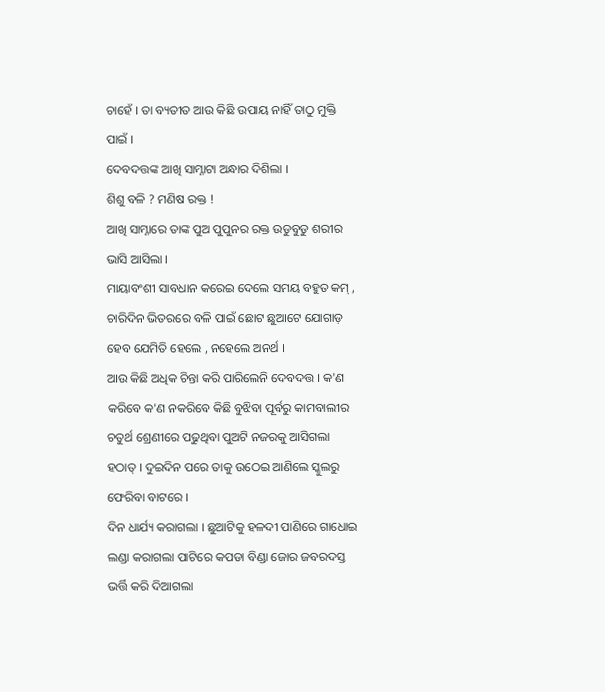ଚାହେଁ । ତା ବ୍ୟତୀତ ଆଉ କିଛି ଉପାୟ ନାହିଁ ତାଠୁ ମୁକ୍ତି ପାଇଁ ।
ଦେବଦତ୍ତଙ୍କ ଆଖି ସାମ୍ନାଟା ଅନ୍ଧାର ଦିଶିଲା ।
ଶିଶୁ ବଳି ? ମଣିଷ ରକ୍ତ !
ଆଖି ସାମ୍ନାରେ ତାଙ୍କ ପୁଅ ପୁପୁନର ରକ୍ତ ଉଡୁବୁଡୁ ଶରୀର ଭାସି ଆସିଲା ।
ମାୟାବଂଶୀ ସାବଧାନ କରେଇ ଦେଲେ ସମୟ ବହୁତ କମ୍ , ଚାରିଦିନ ଭିତରରେ ବଳି ପାଇଁ ଛୋଟ ଛୁଆଟେ ଯୋଗାଡ଼ ହେବ ଯେମିତି ହେଲେ , ନହେଲେ ଅନର୍ଥ ।
ଆଉ କିଛି ଅଧିକ ଚିନ୍ତା କରି ପାରିଲେନି ଦେବଦତ୍ତ । କ'ଣ କରିବେ କ'ଣ ନକରିବେ କିଛି ବୁଝିବା ପୂର୍ବରୁ କାମବାଲୀର ଚତୁର୍ଥ ଶ୍ରେଣୀରେ ପଢୁଥିବା ପୁଅଟି ନଜରକୁ ଆସିଗଲା ହଠାତ୍ । ଦୁଇଦିନ ପରେ ତାକୁ ଉଠେଇ ଆଣିଲେ ସ୍କୁଲରୁ ଫେରିବା ବାଟରେ ।
ଦିନ ଧାର୍ଯ୍ୟ କରାଗଲା । ଛୁଆଟିକୁ ହଳଦୀ ପାଣିରେ ଗାଧୋଇ ଲଣ୍ଡା କରାଗଲା ପାଟିରେ କପଡା ବିଣ୍ଡା ଜୋର ଜବରଦସ୍ତ ଭର୍ତ୍ତି କରି ଦିଆଗଲା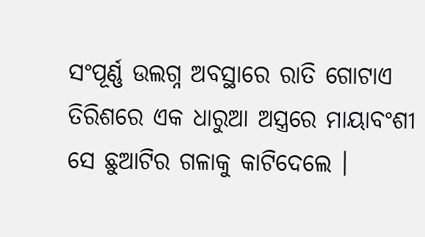ସଂପୂର୍ଣ୍ଣ ଉଲଗ୍ନ ଅବସ୍ଥାରେ ରାତି ଗୋଟାଏ ତିରିଶରେ ଏକ ଧାରୁଆ ଅସ୍ତ୍ରରେ ମାୟାବଂଶୀ ସେ ଛୁଆଟିର ଗଳାକୁ କାଟିଦେଲେ ।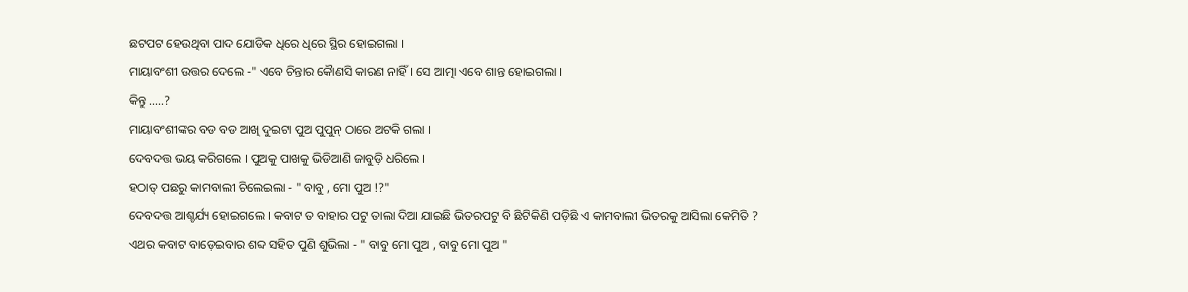ଛଟପଟ ହେଉଥିବା ପାଦ ଯୋଡିକ ଧିରେ ଧିରେ ସ୍ଥିର ହୋଇଗଲା ।
ମାୟାବଂଶୀ ଉତ୍ତର ଦେଲେ -" ଏବେ ଚିନ୍ତାର କୈାଣସି କାରଣ ନାହିଁ । ସେ ଆତ୍ମା ଏବେ ଶାନ୍ତ ହୋଇଗଲା ।
କିନ୍ତୁ .....?
ମାୟାବଂଶୀଙ୍କର ବଡ ବଡ ଆଖି ଦୁଇଟା ପୁଅ ପୁପୁନ୍ ଠାରେ ଅଟକି ଗଲା ।
ଦେବଦତ୍ତ ଭୟ କରିଗଲେ । ପୁଅକୁ ପାଖକୁ ଭିଡିଆଣି ଜାବୁଡ଼ି ଧରିଲେ ।
ହଠାତ୍ ପଛରୁ କାମବାଲୀ ଚିଲେଇଲା - " ବାବୁ , ମୋ ପୁଅ !?"
ଦେବଦତ୍ତ ଆଶ୍ଚର୍ଯ୍ୟ ହୋଇଗଲେ । କବାଟ ତ ବାହାର ପଟୁ ତାଲା ଦିଆ ଯାଇଛି ଭିତରପଟୁ ବି ଛିଟିକିଣି ପଡ଼ିଛି ଏ କାମବାଲୀ ଭିତରକୁ ଆସିଲା କେମିତି ?
ଏଥର କବାଟ ବାଡ଼େଇବାର ଶବ୍ଦ ସହିତ ପୁଣି ଶୁଭିଲା - " ବାବୁ ମୋ ପୁଅ , ବାବୁ ମୋ ପୁଅ "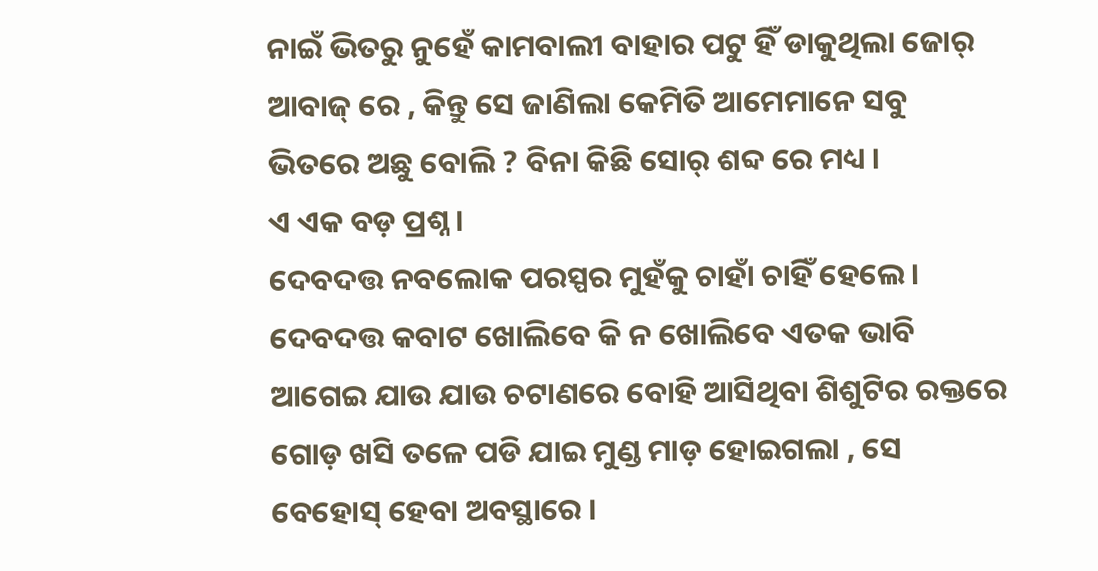ନାଇଁ ଭିତରୁ ନୁହେଁ କାମବାଲୀ ବାହାର ପଟୁ ହିଁ ଡାକୁଥିଲା ଜୋର୍ ଆବାଜ୍ ରେ , କିନ୍ତୁ ସେ ଜାଣିଲା କେମିତି ଆମେମାନେ ସବୁ ଭିତରେ ଅଛୁ ବୋଲି ? ବିନା କିଛି ସୋର୍ ଶବ୍ଦ ରେ ମଧ୍ୟ ।
ଏ ଏକ ବଡ଼ ପ୍ରଶ୍ନ ।
ଦେବଦତ୍ତ ନବଲୋକ ପରସ୍ପର ମୁହଁକୁ ଚାହାଁ ଚାହିଁ ହେଲେ । ଦେବଦତ୍ତ କବାଟ ଖୋଲିବେ କି ନ ଖୋଲିବେ ଏତକ ଭାବି ଆଗେଇ ଯାଉ ଯାଉ ଚଟାଣରେ ବୋହି ଆସିଥିବା ଶିଶୁଟିର ରକ୍ତରେ ଗୋଡ଼ ଖସି ତଳେ ପଡି ଯାଇ ମୁଣ୍ଡ ମାଡ଼ ହୋଇଗଲା , ସେ ବେହୋସ୍ ହେବା ଅବସ୍ଥାରେ ।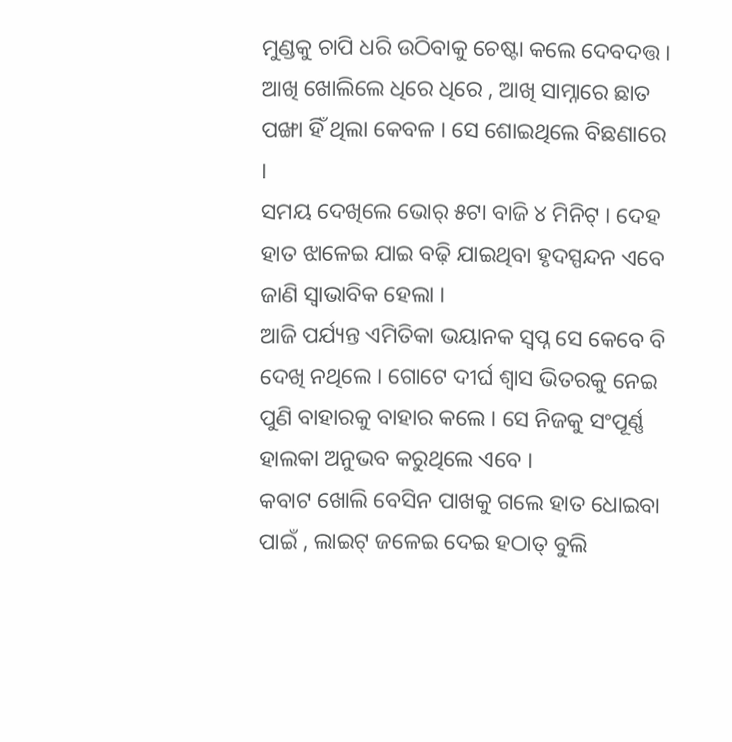ମୁଣ୍ଡକୁ ଚାପି ଧରି ଉଠିବାକୁ ଚେଷ୍ଟା କଲେ ଦେବଦତ୍ତ ।
ଆଖି ଖୋଲିଲେ ଧିରେ ଧିରେ , ଆଖି ସାମ୍ନାରେ ଛାତ ପଙ୍ଖା ହିଁ ଥିଲା କେବଳ । ସେ ଶୋଇଥିଲେ ବିଛଣାରେ ।
ସମୟ ଦେଖିଲେ ଭୋର୍ ୫ଟା ବାଜି ୪ ମିନିଟ୍ । ଦେହ ହାତ ଝାଳେଇ ଯାଇ ବଢ଼ି ଯାଇଥିବା ହୃଦସ୍ପନ୍ଦନ ଏବେ ଜାଣି ସ୍ବାଭାବିକ ହେଲା ।
ଆଜି ପର୍ଯ୍ୟନ୍ତ ଏମିତିକା ଭୟାନକ ସ୍ବପ୍ନ ସେ କେବେ ବି ଦେଖି ନଥିଲେ । ଗୋଟେ ଦୀର୍ଘ ଶ୍ବାସ ଭିତରକୁ ନେଇ ପୁଣି ବାହାରକୁ ବାହାର କଲେ । ସେ ନିଜକୁ ସଂପୂର୍ଣ୍ଣ ହାଲକା ଅନୁଭବ କରୁଥିଲେ ଏବେ ।
କବାଟ ଖୋଲି ବେସିନ ପାଖକୁ ଗଲେ ହାତ ଧୋଇବା ପାଇଁ , ଲାଇଟ୍ ଜଳେଇ ଦେଇ ହଠାତ୍ ବୁଲି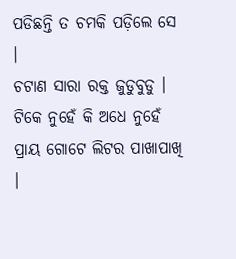ପଡିଛନ୍ତି ତ ଚମକି ପଡ଼ିଲେ ସେ ।
ଚଟାଣ ସାରା ରକ୍ତ ଜୁଡୁବୁଡୁ । ଟିକେ ନୁହେଁ କି ଅଧେ ନୁହେଁ ପ୍ରାୟ ଗୋଟେ ଲିଟର ପାଖାପାଖି ।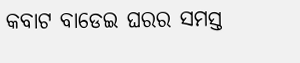କବାଟ ବାଡେଇ ଘରର ସମସ୍ତ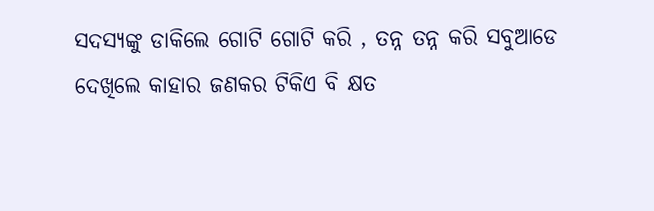ସଦସ୍ୟଙ୍କୁ ଡାକିଲେ ଗୋଟି ଗୋଟି କରି , ତନ୍ନ ତନ୍ନ କରି ସବୁଆଡେ ଦେଖିଲେ କାହାର ଜଣକର ଟିକିଏ ବି କ୍ଷତ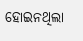ହୋଇନଥିଲା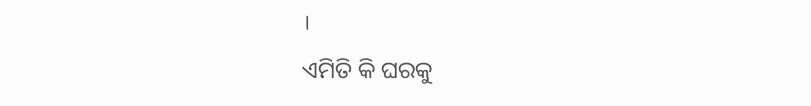।
ଏମିତି କି ଘରକୁ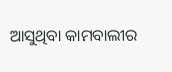ଆସୁଥିବା କାମବାଲୀର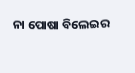ନା ପୋଷା ବିଲେଇର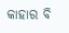କାହାର ବି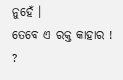ନୁହେଁ ।
ତେବେ ଏ ରକ୍ତ କାହାର ! ?